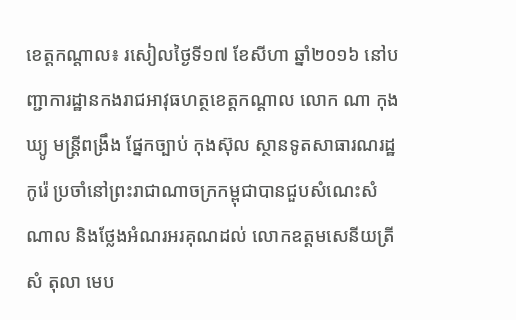ខេត្តកណ្តាល៖ រសៀលថ្ងៃទី១៧ ខែសីហា ឆ្នាំ២០១៦ នៅបញ្ជាការដ្ឋានកងរាជអាវុធហត្ថខេត្តកណ្តាល លោក ណា កុងឃ្យូ មន្រ្តីពង្រឹង ផ្នែកច្បាប់ កុងស៊ុល ស្ថានទូតសាធារណរដ្ឋកូរ៉េ ប្រចាំនៅព្រះរាជាណាចក្រកម្ពុជាបានជួបសំណេះសំណាល និងថ្លែងអំណរអរគុណដល់ លោកឧត្តមសេនីយត្រី សំ តុលា មេប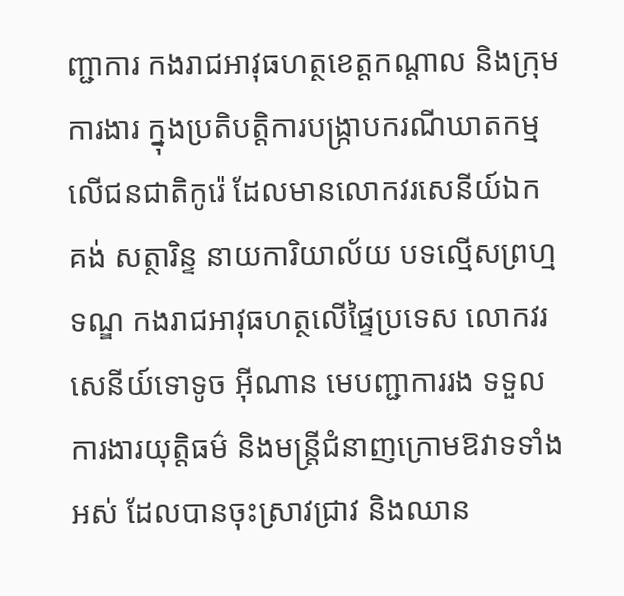ញ្ជាការ កងរាជអាវុធហត្ថខេត្តកណ្តាល និងក្រុមការងារ ក្នុងប្រតិបត្តិការបង្ក្រាបករណីឃាតកម្មលើជនជាតិកូរ៉េ ដែលមានលោកវរសេនីយ៍ឯក គង់ សត្ថារិន្ទ នាយការិយាល័យ បទល្មើសព្រហ្មទណ្ឌ កងរាជអាវុធហត្ថលើផ្ទៃប្រទេស លោកវរសេនីយ៍ទោទូច អ៊ីណាន មេបញ្ជាការរង ទទួលការងារយុត្តិធម៌ និងមន្ត្រីជំនាញក្រោមឱវាទទាំងអស់ ដែលបានចុះស្រាវជ្រាវ និងឈាន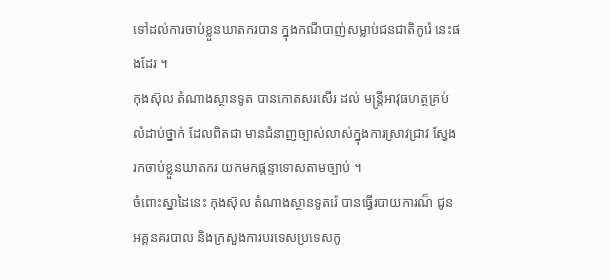ទៅដល់ការចាប់ខ្លួនឃាតករបាន ក្នុងកណីបាញ់សម្លាប់ជនជាតិកូរ៉េ នេះផងដែរ ។
កុងស៊ុល តំណាងស្ថានទូត បានកោតសរសើរ ដល់ មន្ត្រីអាវុធហត្ថគ្រប់លំដាប់ថ្នាក់ ដែលពិតជា មានជំនាញច្បាស់លាស់ក្នុងការស្រាវជ្រាវ ស្វែងរកចាប់ខ្លួនឃាតករ យកមកផ្តន្ទាទោសតាមច្បាប់ ។
ចំពោះស្នាដៃនេះ កុងស៊ុល តំណាងស្ថានទូតរ៉េ បានធ្វើរបាយការណ៏ ជូនអគ្គនគរបាល និងក្រសួងការបរទេសប្រទេសកូ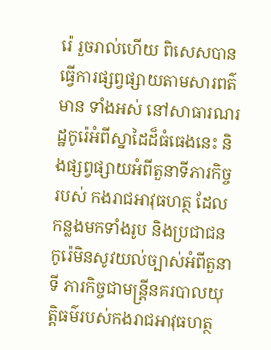រ៉េ រួចរាល់ហើយ ពិសេសបានធ្វើការផ្សព្វផ្សាយតាមសារពត៌មាន ទាំងអស់ នៅសាធារណរដ្ឋកូរ៉េអំពីស្នាដៃដ៏ធំធេងនេះ និងផ្សព្វផ្សាយអំពីតួនាទីភារកិច្ចរបស់ កងរាជអាវុធហត្ថ ដែលកន្លងមកទាំងរូប និងប្រជាជនកូរ៉េមិនសូវយល់ច្បាស់អំពីតួនាទី ភារកិច្ចជាមន្រ្តីនគរបាលយុត្តិធម៌របស់កងរាជអាវុធហត្ថ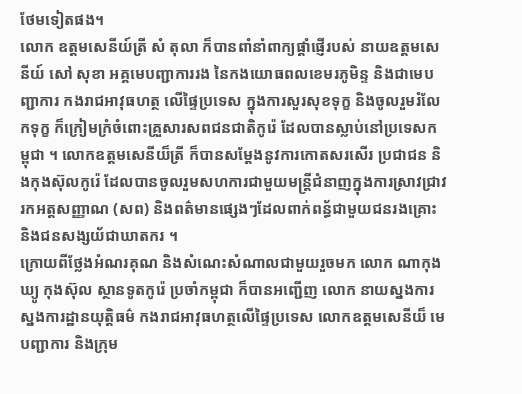ថែមទៀតផង។
លោក ឧត្តមសេនីយ៍ត្រី សំ តុលា ក៏បានពាំនាំពាក្យផ្តាំផ្ញើរបស់ នាយឧត្តមសេនីយ៍ សៅ សុខា អគ្គមេបញ្ជាការរង នៃកងយោធពលខេមរភូមិន្ទ និងជាមេបញ្ជាការ កងរាជអាវុធហត្ថ លើផ្ទៃប្រទេស ក្នុងការសួរសុខទុក្ខ និងចូលរួមរំលែកទុក្ខ ក៏ក្រៀមក្រំចំពោះគ្រួសារសពជនជាតិកូរ៉េ ដែលបានស្លាប់នៅប្រទេសកម្ពុជា ។ លោកឧត្តមសេនីយ៏ត្រី ក៏បានសម្តែងនូវការកោតសរសើរ ប្រជាជន និងកុងស៊ុលកូរ៉េ ដែលបានចូលរួមសហការជាមួយមន្ត្រីជំនាញក្នុងការស្រាវជ្រាវ រកអត្តសញ្ញាណ (សព) និងពត៌មានផ្សេងៗដែលពាក់ពន្ធ័ជាមួយជនរងគ្រោះ និងជនសង្សយ័ជាឃាតករ ។
ក្រោយពីថ្លែងអំណរគុណ និងសំណេះសំណាលជាមួយរួចមក លោក ណាកុងឃ្យូ កុងស៊ុល ស្ថានទូតកូរ៉េ ប្រចាំកម្ពុជា ក៏បានអញ្ជើញ លោក នាយស្នងការ ស្នងការដ្ឋានយុត្តិធម៌ កងរាជអាវុធហត្ថលើផ្ទៃប្រទេស លោកឧត្តមសេនីយ៏ មេបញ្ជាការ និងក្រុម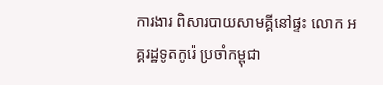ការងារ ពិសារបាយសាមគ្គីនៅផ្ទះ លោក អគ្គរដ្ឋទូតកូរ៉េ ប្រចាំកម្ពុជា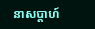នាសប្តាហ៍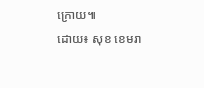ក្រោយ៕
ដោយ៖ សុខ ខេមរា